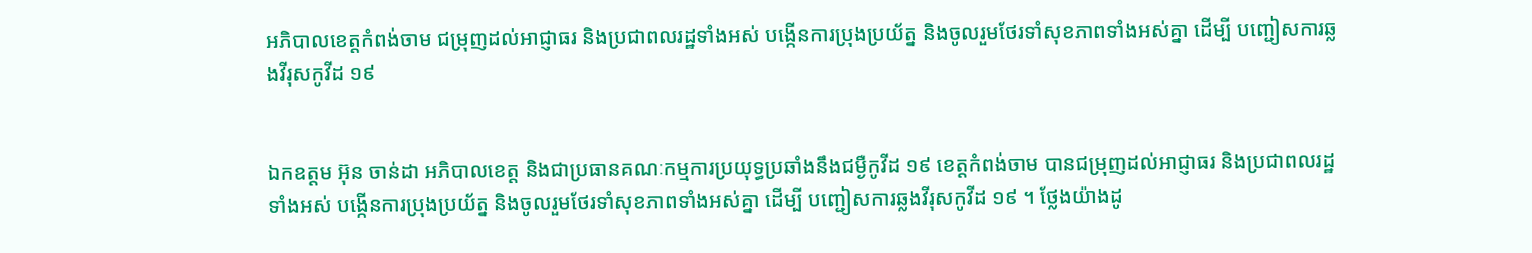អភិបាលខេត្តកំពង់ចាម ជម្រុញដល់អាជ្ញាធរ និងប្រជាពលរដ្ឋទាំងអស់ បង្កើនការប្រុងប្រយ័ត្ន និងចូលរួមថែរទាំសុខភាពទាំងអស់គ្នា ដើម្បី បញ្ជៀសការឆ្លងវីរុសកូវីដ ១៩


ឯកឧត្តម អ៊ុន ចាន់ដា អភិបាលខេត្ត និងជាប្រធានគណៈកម្មការប្រយុទ្ធប្រឆាំងនឹងជម្ងឺកូវីដ ១៩ ខេត្តកំពង់ចាម បានជម្រុញដល់អាជ្ញាធរ និងប្រជាពលរដ្ឋទាំងអស់ បង្កើនការប្រុងប្រយ័ត្ន និងចូលរួមថែរទាំសុខភាពទាំងអស់គ្នា ដើម្បី បញ្ជៀសការឆ្លងវីរុសកូវីដ ១៩ ។ ថ្លែងយ៉ាងដូ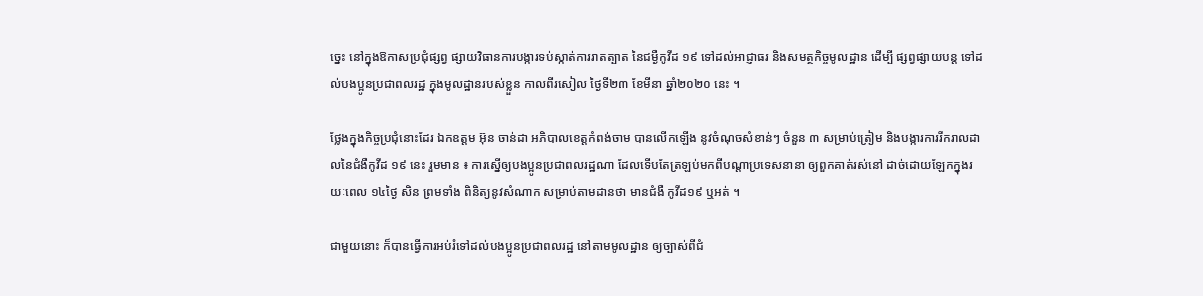ច្នេះ នៅក្នុងឱកាសប្រជុំផ្សព្វ ផ្សាយវិធានការបង្ការទប់ស្កាត់ការរាតត្បាត នៃជម្ងឺកូវីដ ១៩ ទៅដល់អាជ្ញាធរ និងសមត្ថកិច្ចមូលដ្ឋាន ដើម្បី ផ្សព្វផ្សាយបន្ត ទៅដល់បងប្អូនប្រជាពលរដ្ឋ ក្នុងមូលដ្ឋានរបស់ខ្លួន កាលពីរសៀល ថ្ងៃទី២៣ ខែមីនា ឆ្នាំ២០២០ នេះ ។

ថ្លែងក្នុងកិច្ចប្រជុំនោះដែរ ឯកឧត្តម អ៊ុន ចាន់ដា អភិបាលខេត្តកំពង់ចាម បានលើកឡើង នូវចំណុចសំខាន់ៗ ចំនួន ៣ សម្រាប់ត្រៀម និងបង្ការការរីករាលដាលនៃជំងឺកូវីដ ១៩ នេះ រួមមាន ៖ ការស្នើឲ្យបងប្អូនប្រជាពលរដ្ឋណា ដែលទើបតែត្រឡប់មកពីបណ្ដាប្រទេសនានា ឲ្យពួកគាត់រស់នៅ ដាច់ដោយឡែកក្នុងរយៈពេល ១៤ថ្ងៃ សិន ព្រមទាំង ពិនិត្យនូវសំណាក សម្រាប់តាមដានថា មានជំងឺ កូវីដ១៩ ឬអត់ ។

ជាមួយនោះ ក៏បានធ្វើការអប់រំទៅដល់បងប្អូនប្រជាពលរដ្ឋ នៅតាមមូលដ្ឋាន ឲ្យច្បាស់ពីជំ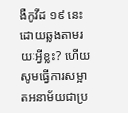ងឺកូវីដ ១៩ នេះ ដោយឆ្លងតាមរយៈអ្វីខ្លះ? ហើយសូមធ្វើការសម្អាតអនាម័យជាប្រ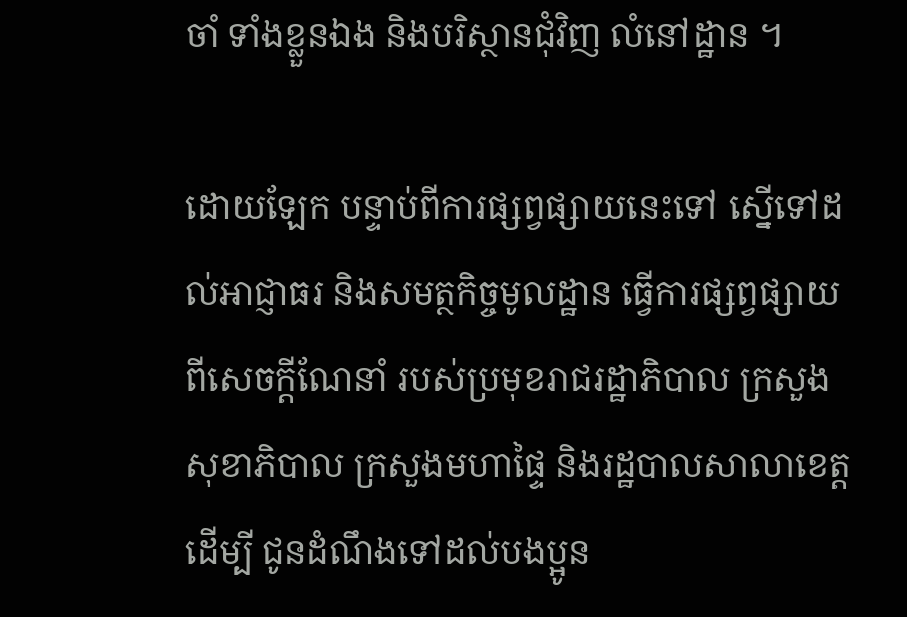ចាំ ទាំងខ្លួនឯង និងបរិស្ថានជុំវិញ លំនៅដ្ឋាន ។

ដោយឡែក បន្ទាប់ពីការផ្សព្វផ្សាយនេះទៅ ស្នើទៅដល់អាជ្ញាធរ និងសមត្ថកិច្ចមូលដ្ឋាន ធ្វើការផ្សព្វផ្សាយពីសេចក្តីណែនាំ របស់ប្រមុខរាជរដ្ឋាភិបាល ក្រសួងសុខាភិបាល ក្រសួងមហាផ្ទៃ និងរដ្ឋបាលសាលាខេត្ត ដើម្បី ជូនដំណឹងទៅដល់បងប្អូន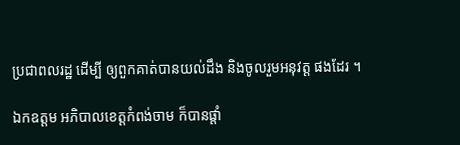ប្រជាពលរដ្ឋ ដើម្បី ឲ្យពួកគាត់បានយល់ដឹង និងចូលរួមអនុវត្ត ផងដែរ ។

ឯកឧត្តម អភិបាលខេត្តកំពង់ចាម ក៏បានផ្តាំ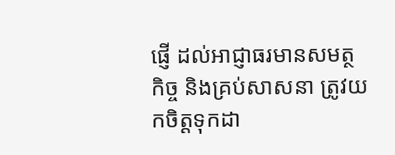ផ្ញើ ដល់អាជ្ញាធរមានសមត្ថកិច្ច និងគ្រប់សាសនា ត្រូវយកចិត្តទុកដា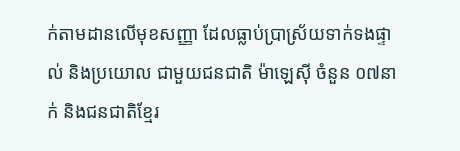ក់តាមដានលើមុខសញ្ញា ដែលធ្លាប់ប្រាស្រ័យទាក់ទងផ្ទាល់ និងប្រយោល ជាមួយជនជាតិ ម៉ាឡេស៊ី ចំនួន ០៧នាក់ និងជនជាតិខ្មែរ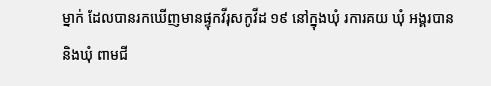ម្នាក់ ដែលបានរកឃើញមានផ្ទុកវីរុសកូវីដ ១៩ នៅក្នុងឃុំ រការគយ ឃុំ អង្គរបាន និងឃុំ ពាមជី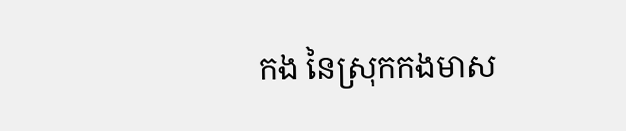កង នៃស្រុកកងមាស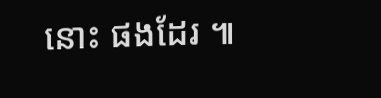នោះ ផងដែរ ៕